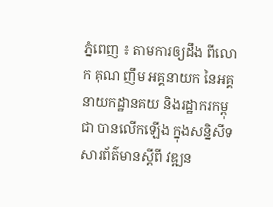ភ្នំពេញ ៖ តាមការឲ្យដឹង ពីលោក គុណ ញឹម អគ្គនាយក នៃអគ្គនាយកដ្ឋានគយ និងរដ្ឋាករកម្ពុជា បានលើកឡើង ក្នុងសន្និសីទសារព័ត៌មានស្តីពី វឌ្ឍន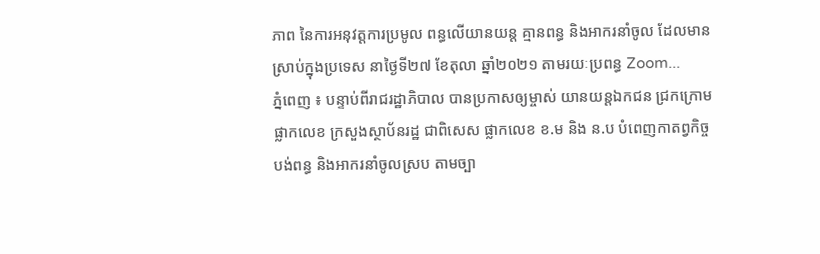ភាព នៃការអនុវត្តការប្រមូល ពន្ធលើយានយន្ត គ្មានពន្ធ និងអាករនាំចូល ដែលមានស្រាប់ក្នុងប្រទេស នាថ្ងៃទី២៧ ខែតុលា ឆ្នាំ២០២១ តាមរយៈប្រពន្ធ Zoom...
ភ្នំពេញ ៖ បន្ទាប់ពីរាជរដ្ឋាភិបាល បានប្រកាសឲ្យម្ចាស់ យានយន្តឯកជន ជ្រកក្រោមផ្លាកលេខ ក្រសួងស្ថាប័នរដ្ឋ ជាពិសេស ផ្លាកលេខ ខ.ម និង ន.ប បំពេញកាតព្វកិច្ចបង់ពន្ធ និងអាករនាំចូលស្រប តាមច្បា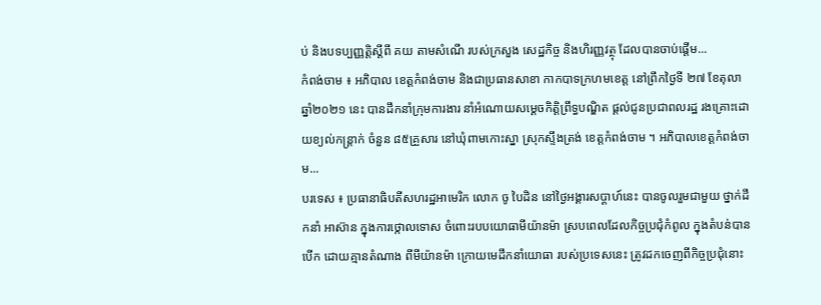ប់ និងបទប្បញ្ញត្តិស្តីពី គយ តាមសំណើ របស់ក្រសួង សេដ្ឋកិច្ច និងហិរញ្ញវត្ថុ ដែលបានចាប់ផ្តើម...
កំពង់ចាម ៖ អភិបាល ខេត្តកំពង់ចាម និងជាប្រធានសាខា កាកបាទក្រហមខេត្ត នៅព្រឹកថ្ងៃទី ២៧ ខែតុលា ឆ្នាំ២០២១ នេះ បានដឹកនាំក្រុមការងារ នាំអំណោយសម្ដេចកិត្តិព្រឹទ្ធបណ្ឌិត ផ្ដល់ជូនប្រជាពលរដ្ឋ រងគ្រោះដោយខ្យល់កន្ត្រាក់ ចំនួន ៨៥គ្រួសារ នៅឃុំពាមកោះស្នា ស្រុកស្ទឹងត្រង់ ខេត្តកំពង់ចាម ។ អភិបាលខេត្តកំពង់ចាម...
បរទេស ៖ ប្រធានាធិបតីសហរដ្ឋអាមេរិក លោក ចូ បៃដិន នៅថ្ងៃអង្គារសប្ដាហ៍នេះ បានចូលរួមជាមួយ ថ្នាក់ដឹកនាំ អាស៊ាន ក្នុងការថ្កោលទោស ចំពោះរបបយោធាមីយ៉ានម៉ា ស្របពេលដែលកិច្ចប្រជុំកំពូល ក្នុងតំបន់បានបើក ដោយគ្មានតំណាង ពីមីយ៉ានម៉ា ក្រោយមេដឹកនាំយោធា របស់ប្រទេសនេះ ត្រូវដកចេញពីកិច្ចប្រជុំនោះ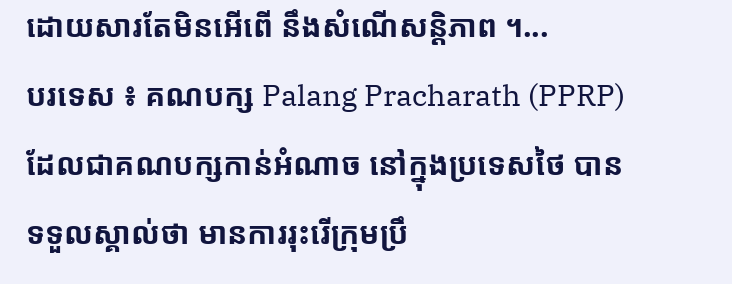ដោយសារតែមិនអើពើ នឹងសំណើសន្តិភាព ។...
បរទេស ៖ គណបក្ស Palang Pracharath (PPRP) ដែលជាគណបក្សកាន់អំណាច នៅក្នុងប្រទេសថៃ បានទទួលស្គាល់ថា មានការរុះរើក្រុមប្រឹ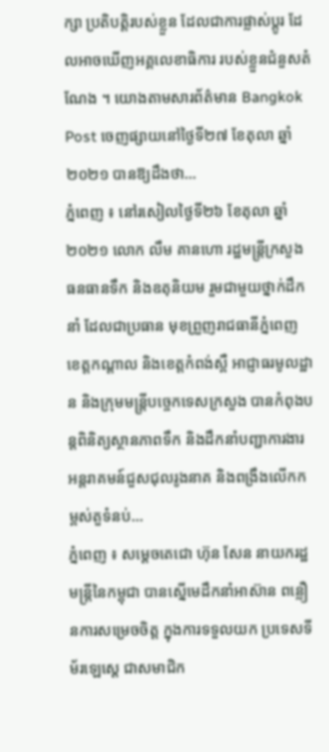ក្សា ប្រតិបត្តិរបស់ខ្លួន ដែលជាការផ្លាស់ប្តូរ ដែលអាចឃើញអគ្គលេខាធិការ របស់ខ្លួនជំនួសតំណែង ។ យោងតាមសារព័ត៌មាន Bangkok Post ចេញផ្សាយនៅថ្ងៃទី២៧ ខែតុលា ឆ្នាំ២០២១ បានឱ្យដឹងថា...
ភ្នំពេញ ៖ នៅរសៀលថ្ងៃទី២៦ ខែតុលា ឆ្នាំ ២០២១ លោក លឹម គានហោ រដ្ឋមន្ត្រីក្រសួងធនធានទឹក និងឧតុនិយម រួមជាមួយថ្នាក់ដឹកនាំ ដែលជាប្រធាន មុខព្រួញរាជធានីភ្នំពេញ ខេត្តកណ្តាល និងខេត្តកំពង់ស្ពឺ អាជ្ញាធរមូលដ្ឋាន និងក្រុមមន្រ្តីបច្ចេកទេសក្រសួង បានកំពុងបន្តពិនិត្យស្ថានភាពទឹក និងដឹកនាំបញ្ជាការងារ អន្តរាគមន៍ជួសជុលរូងនាគ និងពង្រឹងលើកកម្ពស់តួទំនប់...
ភ្នំពេញ ៖ សម្តេចតេជោ ហ៊ុន សែន នាយករដ្ឋមន្ត្រីនៃកម្ពុជា បានស្នើមេដឹកនាំអាស៊ាន ពន្លឿនការសម្រេចចិត្ត ក្នុងការទទួលយក ប្រទេសទីម័រឡេសេ្ដ ជាសមាជិក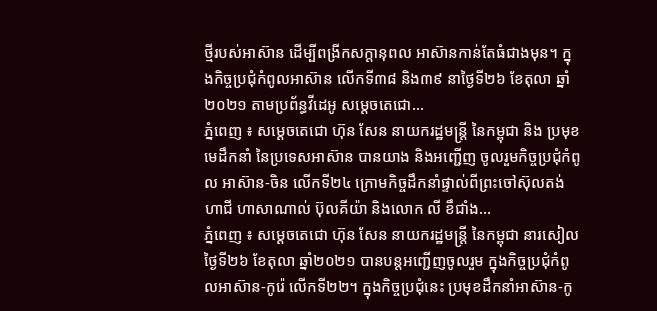ថ្មីរបស់អាស៊ាន ដើម្បីពង្រីកសក្តានុពល អាស៊ានកាន់តែធំជាងមុន។ ក្នុងកិច្ចប្រជុំកំពូលអាស៊ាន លើកទី៣៨ និង៣៩ នាថ្ងៃទី២៦ ខែតុលា ឆ្នាំ ២០២១ តាមប្រព័ន្ធវីដេអូ សម្តេចតេជោ...
ភ្នំពេញ ៖ សម្តេចតេជោ ហ៊ុន សែន នាយករដ្ឋមន្រ្តី នៃកម្ពុជា និង ប្រមុខមេដឹកនាំ នៃប្រទេសអាស៊ាន បានយាង និងអញ្ជើញ ចូលរួមកិច្ចប្រជុំកំពូល អាស៊ាន-ចិន លើកទី២៤ ក្រោមកិច្ចដឹកនាំផ្ទាល់ពីព្រះចៅស៊ុលតង់ ហាជី ហាសាណាល់ ប៊ុលគីយ៉ា និងលោក លី ខឹជាំង...
ភ្នំពេញ ៖ សម្ដេចតេជោ ហ៊ុន សែន នាយករដ្ឋមន្ត្រី នៃកម្ពុជា នារសៀលថ្ងៃទី២៦ ខែតុលា ឆ្នាំ២០២១ បានបន្តអញ្ជើញចូលរួម ក្នុងកិច្ចប្រជុំកំពូលអាស៊ាន-កូរ៉េ លើកទី២២។ ក្នុងកិច្ចប្រជុំនេះ ប្រមុខដឹកនាំអាស៊ាន-កូ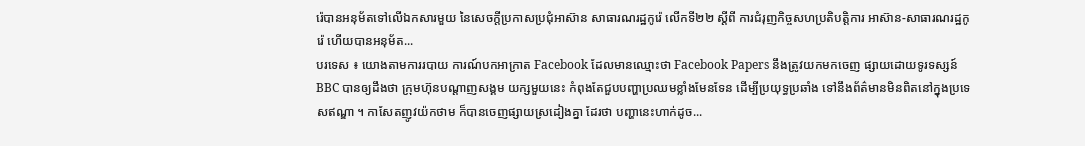រ៉េបានអនុម័តទៅលើឯកសារមួយ នៃសេចក្តីប្រកាសប្រជុំអាស៊ាន សាធារណរដ្ឋកូរ៉េ លើកទី២២ ស្ដីពី ការជំរុញកិច្ចសហប្រតិបត្តិការ អាស៊ាន-សាធារណរដ្ឋកូរ៉េ ហើយបានអនុម័ត...
បរទេស ៖ យោងតាមការរបាយ ការណ៍បកអាក្រាត Facebook ដែលមានឈ្មោះថា Facebook Papers នឹងត្រូវយកមកចេញ ផ្សាយដោយទូរទស្សន៍ BBC បានឲ្យដឹងថា ក្រុមហ៊ុនបណ្តាញសង្គម យក្សមួយនេះ កំពុងតែជួបបញ្ហាប្រឈមខ្លាំងមែនទែន ដើម្បីប្រយុទ្ធប្រឆាំង ទៅនឹងព័ត៌មានមិនពិតនៅក្នុងប្រទេសឥណ្ឌា ។ កាសែតញូវយ៉កថាម ក៏បានចេញផ្សាយស្រដៀងគ្នា ដែរថា បញ្ហានេះហាក់ដូច...